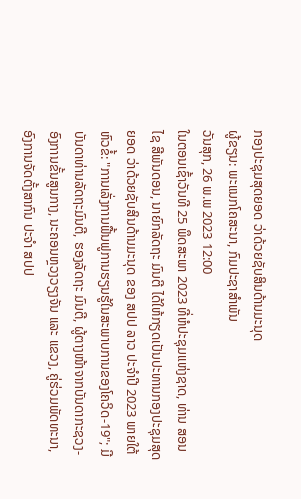ກອງປະຊຸມສຸດຍອດ ວ່າດ້ວຍຊັບສິນດ້ານມະນຸດ
ຜູ້ຂຽນ: ພະແນກໂຄສະນາ, ກົມປະຊາສຳພັນ
ວັນສຸກ, 26 ພ.ພ 2023 12:00
ໃນຕອນເຊົ້າວັນທີ 25 ພຶດສະພາ 2023 ທີ່ຫໍປະຊຸມແຫ່ງຊາດ, ທ່ານ ສອນໄຊ ສີພັນດອນ, ນາຍົກລັດຖະ ມົນຕີ ໄດ້ໃຫ້ກຽດເປັນປະທານກອງປະຊຸມສຸດຍອດ ວ່າດ້ວຍຊັບສິນດ້ານມະນຸດ ຂອງ ສປປ ລາວ ປະຈຳປີ 2023 ພາຍໃຕ້ຫົວຂໍ້: "ການເລັ່ງການຟື້ນຟູການຮຽນຮູ້ໃນສະພາບການຂອງໂຄວິດ-19"; ມີບັນດາທ່ານລັດຖະມົນຕີ, ຮອງລັດຖະ ມົນຕີ, ຜູ້ຕາງໜ້າຈາກບັນດາກະຊວງ-ອົງການຂັ້ນສູນກາງ, ນະຄອນຫຼວງວຽງຈັນ ແລະ ແຂວງ, ຄູ່ຮ່ວມພັດທະນາ, ອົງການຈັດຕັ້ງສາກົນ ປະຈໍາ ສປປ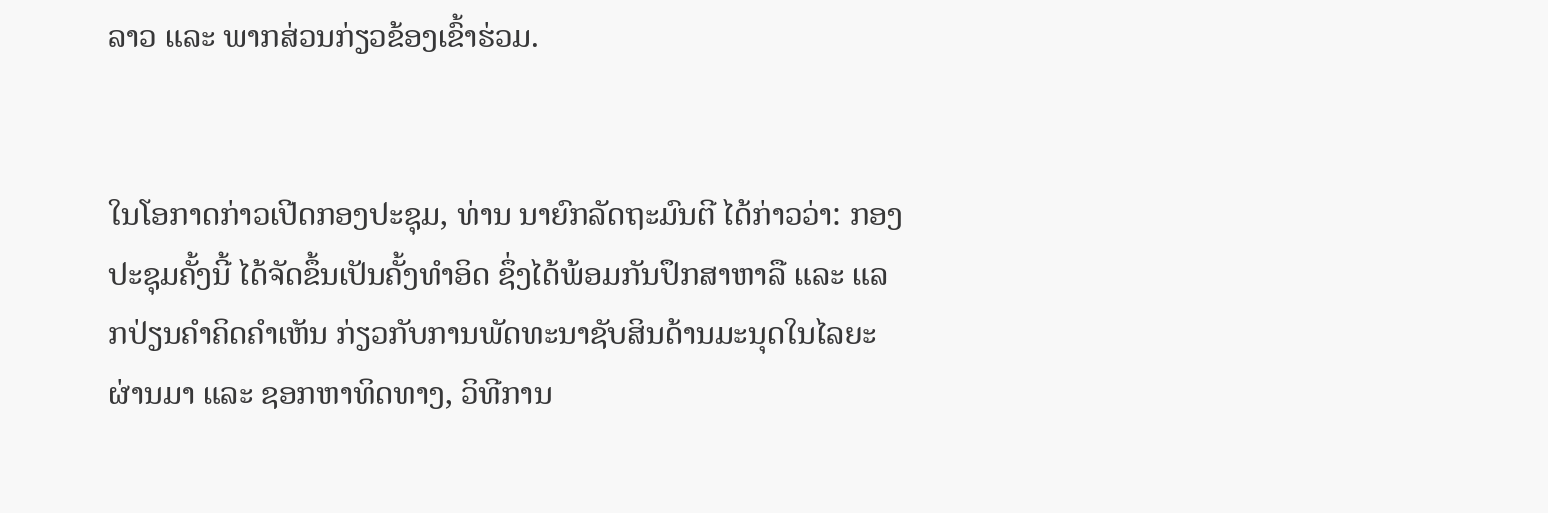ລາວ ແລະ ພາກສ່ວນກ່ຽວຂ້ອງເຂົ້າຮ່ວມ.


ໃນໂອກາດກ່າວເປີດກອງປະຊຸມ, ທ່ານ ນາຍົກລັດຖະມົນຕີ ໄດ້ກ່າວວ່າ: ກອງປະຊຸມຄັ້ງນີ້ ໄດ້ຈັດຂຶ້ນເປັນຄັ້ງທຳອິດ ຊຶ່ງໄດ້ພ້ອມກັນປຶກສາຫາລື ແລະ ແລກປ່ຽນຄຳຄິດຄຳເຫັນ ກ່ຽວກັບການພັດທະນາຊັບສິນດ້ານມະນຸດໃນໄລຍະຜ່ານມາ ແລະ ຊອກຫາທິດທາງ, ວິທີການ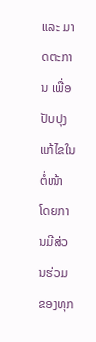ແລະ ມາດຕະການ ເພື່ອປັບປຸງແກ້ໄຂໃນຕໍ່ໜ້າ ໂດຍການມີສ່ວນຮ່ວມຂອງທຸກ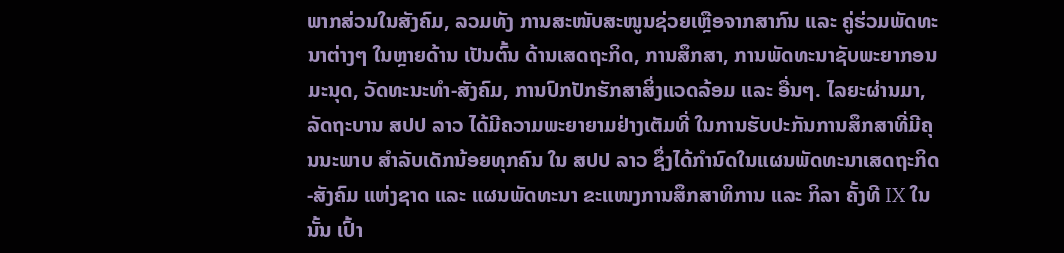ພາກສ່ວນໃນສັງຄົມ, ລວມທັງ ການສະໜັບສະໜູນຊ່ວຍເຫຼືອຈາກສາກົນ ແລະ ຄູ່ຮ່ວມພັດທະນາຕ່າງໆ ໃນຫຼາຍດ້ານ ເປັນຕົ້ນ ດ້ານເສດຖະກິດ, ການສຶກສາ, ການພັດທະນາຊັບພະຍາກອນມະນຸດ, ວັດທະນະທຳ-ສັງຄົມ, ການປົກປັກຮັກສາສິ່ງແວດລ້ອມ ແລະ ອື່ນໆ. ໄລຍະຜ່ານມາ, ລັດຖະບານ ສປປ ລາວ ໄດ້ມີຄວາມພະຍາຍາມຢ່າງເຕັມທີ່ ໃນການຮັບປະກັນການສຶກສາທີ່ມີຄຸນນະພາບ ສຳລັບເດັກນ້ອຍທຸກຄົນ ໃນ ສປປ ລາວ ຊຶ່ງໄດ້ກໍານົດໃນແຜນພັດທະນາເສດຖະກິດ-ສັງຄົມ ແຫ່ງຊາດ ແລະ ແຜນພັດທະນາ ຂະແໜງການສຶກສາທິການ ແລະ ກິລາ ຄັ້ງທີ IX ໃນນັ້ນ ເປົ້າ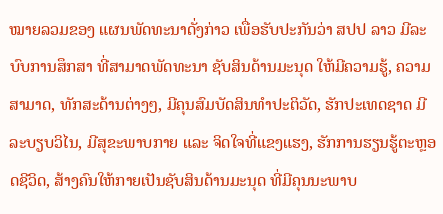ໝາຍລວມຂອງ ແຜນພັດທະນາດັ່ງກ່າວ ເພື່ອຮັບປະກັນວ່າ ສປປ ລາວ ມີລະບົບການສຶກສາ ທີ່ສາມາດພັດທະນາ ຊັບສິນດ້ານມະນຸດ ໃຫ້ມີຄວາມຮູ້, ຄວາມສາມາດ, ທັກສະດ້ານຕ່າງໆ, ມີຄຸນສົມບັດສິນທໍາປະຕິວັດ, ຮັກປະເທດຊາດ ມີລະບຽບວິໄນ, ມີສຸຂະພາບກາຍ ແລະ ຈິດໃຈທີ່ແຂງແຮງ, ຮັກການຮຽນຮູ້ຕະຫຼອດຊີວິດ, ສ້າງຄົນໃຫ້ກາຍເປັນຊັບສິນດ້ານມະນຸດ ທີ່ມີຄຸນນະພາບ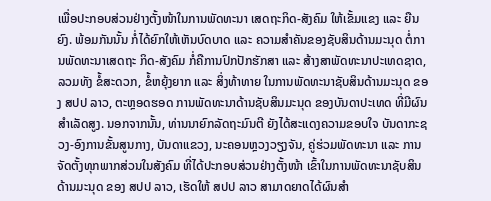ເພື່ອປະກອບສ່ວນຢ່າງຕັ້ງໜ້າໃນການພັດທະນາ ເສດຖະກິດ-ສັງຄົມ ໃຫ້ເຂັ້ມແຂງ ແລະ ຍືນຍົງ. ພ້ອມກັນນັ້ນ ກໍ່ໄດ້ຍົກໃຫ້ເຫັນບົດບາດ ແລະ ຄວາມສຳຄັນຂອງຊັບສິນດ້ານມະນຸດ ຕໍ່ການພັດທະນາເສດຖະ ກິດ-ສັງຄົມ ກໍ່ຄືການປົກປັກຮັກສາ ແລະ ສ້າງສາພັດທະນາປະເທດຊາດ, ລວມທັງ ຂໍ້ສະດວກ, ຂໍ້ຫຍຸ້ງຍາກ ແລະ ສິ່ງທ້າທາຍ ໃນການພັດທະນາຊັບສິນດ້ານມະນຸດ ຂອງ ສປປ ລາວ, ຕະຫຼອດຮອດ ການພັດທະນາດ້ານຊັບສິນມະນຸດ ຂອງບັນດາປະເທດ ທີ່ມີຜົນສຳເລັດສູງ. ນອກຈາກນັ້ນ, ທ່ານນາຍົກລັດຖະມົນຕີ ຍັງໄດ້ສະແດງຄວາມຂອບໃຈ ບັນດາກະຊວງ-ອົງການຂັ້ນສູນກາງ, ບັນດາແຂວງ, ນະຄອນຫຼວງວຽງຈັນ, ຄູ່ຮ່ວມພັດທະນາ ແລະ ການຈັດຕັ້ງທຸກພາກສ່ວນໃນສັງຄົມ ທີ່ໄດ້ປະກອບສ່ວນຢ່າງຕັ້ງໜ້າ ເຂົ້າໃນການພັດທະນາຊັບສິນດ້ານມະນຸດ ຂອງ ສປປ ລາວ, ເຮັດໃຫ້ ສປປ ລາວ ສາມາດຍາດໄດ້ຜົນສໍາ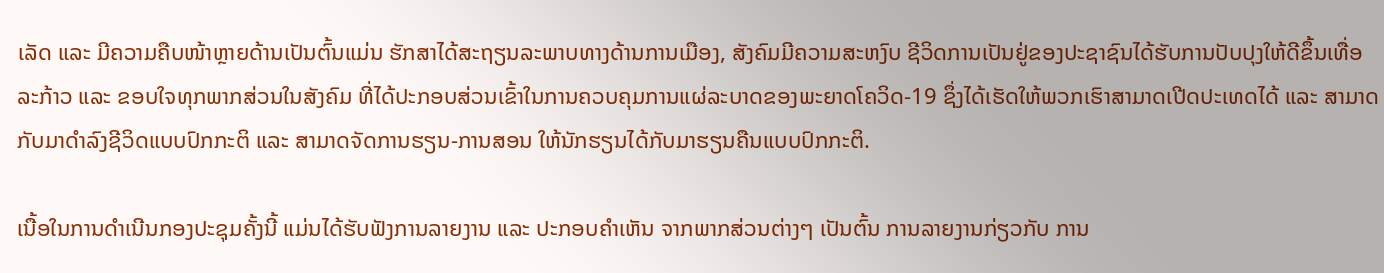ເລັດ ແລະ ມີຄວາມຄືບໜ້າຫຼາຍດ້ານເປັນຕົ້ນແມ່ນ ຮັກສາໄດ້ສະຖຽນລະພາບທາງດ້ານການເມືອງ, ສັງຄົມມີຄວາມສະຫງົບ ຊີວິດການເປັນຢູ່ຂອງປະຊາຊົນໄດ້ຮັບການປັບປຸງໃຫ້ດີຂຶ້ນເທື່ອລະກ້າວ ແລະ ຂອບໃຈທຸກພາກສ່ວນໃນສັງຄົມ ທີ່ໄດ້ປະກອບສ່ວນເຂົ້າໃນການຄວບຄຸມການແຜ່ລະບາດຂອງພະຍາດໂຄວິດ-19 ຊຶ່ງໄດ້ເຮັດໃຫ້ພວກເຮົາສາມາດເປີດປະເທດໄດ້ ແລະ ສາມາດກັບມາດຳລົງຊີວິດແບບປົກກະຕິ ແລະ ສາມາດຈັດການຮຽນ-ການສອນ ໃຫ້ນັກຮຽນໄດ້ກັບມາຮຽນຄືນແບບປົກກະຕິ.

ເນື້ອໃນການດຳເນີນກອງປະຊຸມຄັ້ງນີ້ ແມ່ນໄດ້ຮັບຟັງການລາຍງານ ແລະ ປະກອບຄຳເຫັນ ຈາກພາກສ່ວນຕ່າງໆ ເປັນຕົ້ນ ການລາຍງານກ່ຽວກັບ ການ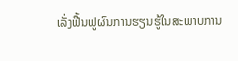ເລັ່ງຟື້ນຟູຜົນການຮຽນຮູ້ໃນສະພາບການ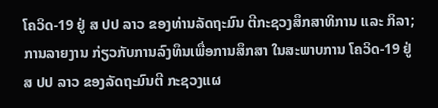ໂຄວິດ-19 ຢູ່ ສ ປປ ລາວ ຂອງທ່ານລັດຖະມົນ ຕີກະຊວງສຶກສາທິການ ແລະ ກິລາ; ການລາຍງານ ກ່ຽວກັບການລົງທຶນເພື່ອການສຶກສາ ໃນສະພາບການ ໂຄວິດ-19 ຢູ່ ສ ປປ ລາວ ຂອງລັດຖະມົນຕີ ກະຊວງແຜ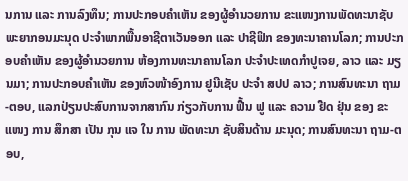ນການ ແລະ ການລົງທຶນ; ການປະກອບຄຳເຫັນ ຂອງຜູ້ອໍານວຍການ ຂະແໜງການພັດທະນາຊັບພະຍາກອນມະນຸດ ປະຈໍາພາກພື້ນອາຊີຕາເວັນອອກ ແລະ ປາຊີຟິກ ຂອງທະນາຄານໂລກ; ການປະກອບຄຳເຫັນ ຂອງຜູ້ອໍານວຍການ ຫ້ອງການທະນາຄານໂລກ ປະຈໍາປະເທດກໍາປູເຈຍ, ລາວ ແລະ ມຽນມາ; ການປະກອບຄຳເຫັນ ຂອງຫົວໜ້າອົງການ ຢູນີເຊັບ ປະຈໍາ ສປປ ລາວ; ການສົນທະນາ ຖາມ-ຕອບ, ແລກປ່ຽນປະສົບການຈາກສາກົນ ກ່ຽວກັບການ ຟື້ນ ຟູ ແລະ ຄວາມ ຢືດ ຢຸ່ນ ຂອງ ຂະ ແໜງ ການ ສຶກສາ ເປັນ ກຸນ ແຈ ໃນ ການ ພັດທະນາ ຊັບສິນດ້ານ ມະນຸດ; ການສົນທະນາ ຖາມ-ຕອບ,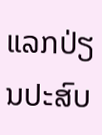ແລກປ່ຽນປະສົບ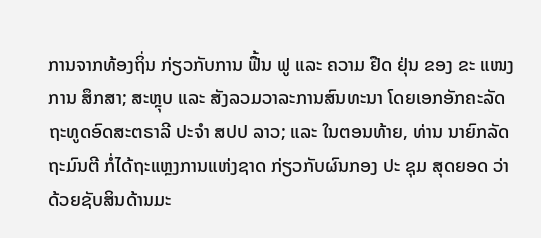ການຈາກທ້ອງຖິ່ນ ກ່ຽວກັບການ ຟື້ນ ຟູ ແລະ ຄວາມ ຢືດ ຢຸ່ນ ຂອງ ຂະ ແໜງ ການ ສຶກສາ; ສະຫຼຸບ ແລະ ສັງລວມວາລະການສົນທະນາ ໂດຍເອກອັກຄະລັດຖະທູດອົດສະຕຣາລີ ປະຈຳ ສປປ ລາວ; ແລະ ໃນຕອນທ້າຍ, ທ່ານ ນາຍົກລັດຖະມົນຕີ ກໍ່ໄດ້ຖະແຫຼງການແຫ່ງຊາດ ກ່ຽວກັບຜົນກອງ ປະ ຊຸມ ສຸດຍອດ ວ່າດ້ວຍຊັບສິນດ້ານມະ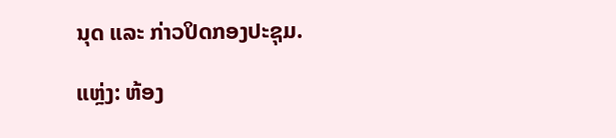ນຸດ ແລະ ກ່າວປິດກອງປະຊຸມ.

ແຫຼ່ງ: ຫ້ອງ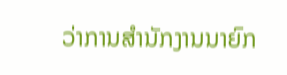ວ່າການສໍານັກງານນາຍົກ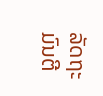ລັດຖະມົນຕີ